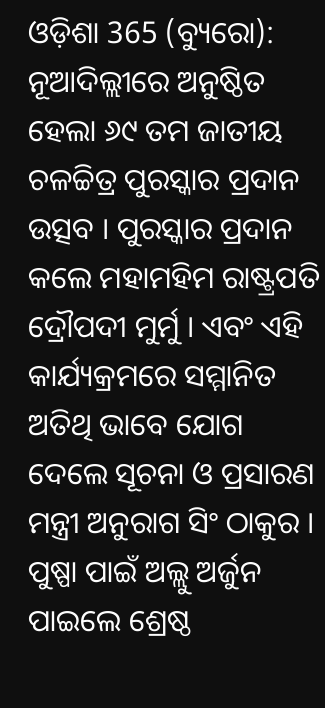ଓଡ଼ିଶା 365 (ବ୍ୟୁରୋ): ନୂଆଦିଲ୍ଲୀରେ ଅନୁଷ୍ଠିତ ହେଲା ୬୯ ତମ ଜାତୀୟ ଚଳଚ୍ଚିତ୍ର ପୁରସ୍କାର ପ୍ରଦାନ ଉତ୍ସବ । ପୁରସ୍କାର ପ୍ରଦାନ କଲେ ମହାମହିମ ରାଷ୍ଟ୍ରପତି ଦ୍ରୌପଦୀ ମୁର୍ମୁ । ଏବଂ ଏହି କାର୍ଯ୍ୟକ୍ରମରେ ସମ୍ମାନିତ ଅତିଥି ଭାବେ ଯୋଗ ଦେଲେ ସୂଚନା ଓ ପ୍ରସାରଣ ମନ୍ତ୍ରୀ ଅନୁରାଗ ସିଂ ଠାକୁର । ପୁଷ୍ପା ପାଇଁ ଅଲ୍ଲୁ ଅର୍ଜୁନ ପାଇଲେ ଶ୍ରେଷ୍ଠ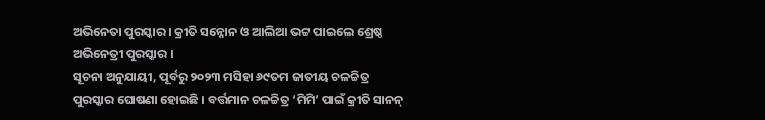ଅଭିନେତା ପୁରସ୍କାର । କ୍ରୀତି ସନ୍ନୋନ ଓ ଆଲିଆ ଭଟ୍ଟ ପାଇଲେ ଶ୍ରେଷ୍ଠ ଅଭିନେତ୍ରୀ ପୁରସ୍କାର ।
ସୂଚନା ଅନୁଯାୟୀ, ପୂର୍ବରୁ ୨୦୨୩ ମସିହା ୬୯ତମ ଜାତୀୟ ଚଳଚ୍ଚିତ୍ର ପୁରସ୍କାର ଘୋଷଣା ହୋଇଛି । ବର୍ତ୍ତମାନ ଚଳଚ୍ଚିତ୍ର ‘ମିମି’ ପାଇଁ କ୍ରୀତି ସାନନ୍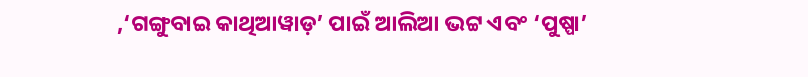,‘ଗଙ୍ଗୁବାଇ କାଥିଆୱାଡ଼’ ପାଇଁ ଆଲିଆ ଭଟ୍ଟ ଏବଂ ‘ପୁଷ୍ପା’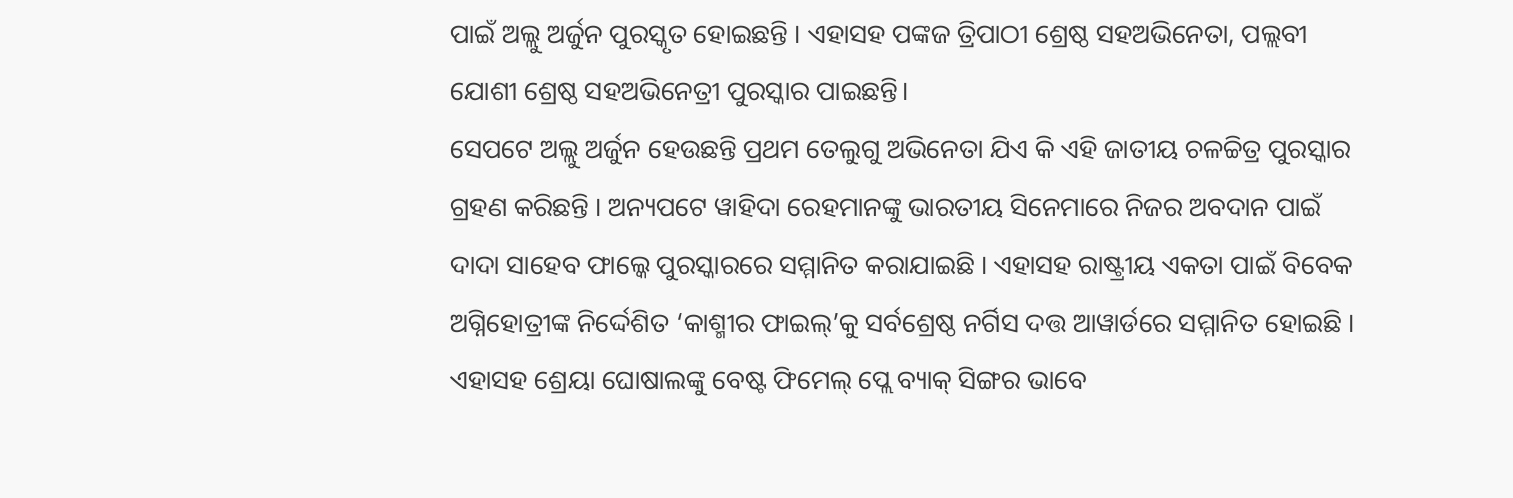ପାଇଁ ଅଲ୍ଲୁ ଅର୍ଜୁନ ପୁରସ୍କୃତ ହୋଇଛନ୍ତି । ଏହାସହ ପଙ୍କଜ ତ୍ରିପାଠୀ ଶ୍ରେଷ୍ଠ ସହଅଭିନେତା, ପଲ୍ଲବୀ ଯୋଶୀ ଶ୍ରେଷ୍ଠ ସହଅଭିନେତ୍ରୀ ପୁରସ୍କାର ପାଇଛନ୍ତି।
ସେପଟେ ଅଲ୍ଲୁ ଅର୍ଜୁନ ହେଉଛନ୍ତି ପ୍ରଥମ ତେଲୁଗୁ ଅଭିନେତା ଯିଏ କି ଏହି ଜାତୀୟ ଚଳଚ୍ଚିତ୍ର ପୁରସ୍କାର ଗ୍ରହଣ କରିଛନ୍ତି । ଅନ୍ୟପଟେ ୱାହିଦା ରେହମାନଙ୍କୁ ଭାରତୀୟ ସିନେମାରେ ନିଜର ଅବଦାନ ପାଇଁ ଦାଦା ସାହେବ ଫାଲ୍କେ ପୁରସ୍କାରରେ ସମ୍ମାନିତ କରାଯାଇଛି । ଏହାସହ ରାଷ୍ଟ୍ରୀୟ ଏକତା ପାଇଁ ବିବେକ ଅଗ୍ନିହୋତ୍ରୀଙ୍କ ନିର୍ଦ୍ଦେଶିତ ‘କାଶ୍ମୀର ଫାଇଲ୍’କୁ ସର୍ବଶ୍ରେଷ୍ଠ ନର୍ଗିସ ଦତ୍ତ ଆୱାର୍ଡରେ ସମ୍ମାନିତ ହୋଇଛି ।
ଏହାସହ ଶ୍ରେୟା ଘୋଷାଲଙ୍କୁ ବେଷ୍ଟ ଫିମେଲ୍ ପ୍ଲେ ବ୍ୟାକ୍ ସିଙ୍ଗର ଭାବେ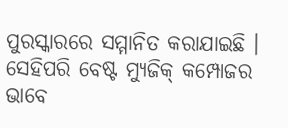ପୁରସ୍କାରରେ ସମ୍ମାନିତ କରାଯାଇଛି । ସେହିପରି ବେଷ୍ଟ ମ୍ୟୁଜିକ୍ କମ୍ପୋଜର ଭାବେ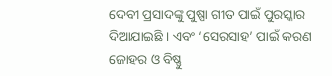ଦେବୀ ପ୍ରସାଦଙ୍କୁ ପୁଷ୍ପା ଗୀତ ପାଇଁ ପୁରସ୍କାର ଦିଆଯାଇଛି । ଏବଂ ‘ସେରସାହ’ ପାଇଁ କରଣ ଜୋହର ଓ ବିଷ୍ଣୁ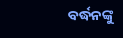ବର୍ଦ୍ଧନଙ୍କୁ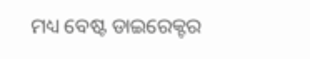ମଧ୍ୟ ବେଷ୍ଟ ଡାଇରେକ୍ଟର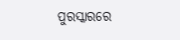ପୁରସ୍କାରରେ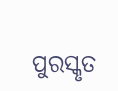ପୁରସ୍କୃତ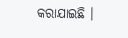କରାଯାଇଛି ।